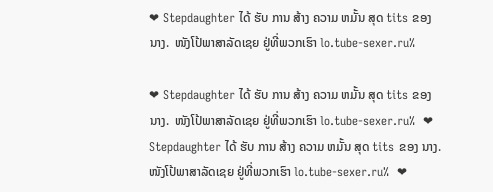❤ Stepdaughter ໄດ້ ຮັບ ການ ສ້າງ ຄວາມ ຫມັ້ນ ສຸດ tits ຂອງ ນາງ.  ໜັງໂປ້ພາສາລັດເຊຍ ຢູ່ທີ່ພວກເຮົາ lo.tube-sexer.ru%

❤ Stepdaughter ໄດ້ ຮັບ ການ ສ້າງ ຄວາມ ຫມັ້ນ ສຸດ tits ຂອງ ນາງ.  ໜັງໂປ້ພາສາລັດເຊຍ ຢູ່ທີ່ພວກເຮົາ lo.tube-sexer.ru%  ❤ Stepdaughter ໄດ້ ຮັບ ການ ສ້າງ ຄວາມ ຫມັ້ນ ສຸດ tits ຂອງ ນາງ.  ໜັງໂປ້ພາສາລັດເຊຍ ຢູ່ທີ່ພວກເຮົາ lo.tube-sexer.ru%  ❤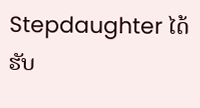Stepdaughter ໄດ້ ຮັບ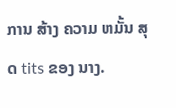ການ ສ້າງ ຄວາມ ຫມັ້ນ ສຸດ tits ຂອງ ນາງ.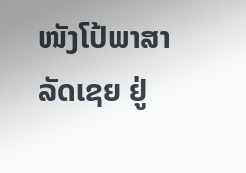ໜັງໂປ້ພາສາລັດເຊຍ ຢູ່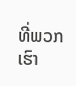ທີ່ພວກເຮົາ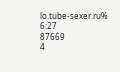lo.tube-sexer.ru%
6:27
87669
4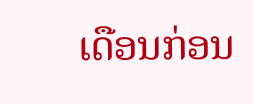ເດືອນກ່ອນ